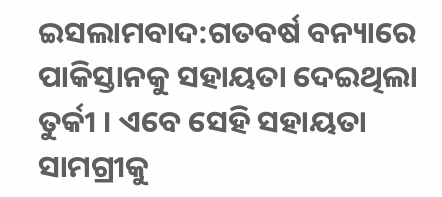ଇସଲାମବାଦ:ଗତବର୍ଷ ବନ୍ୟାରେ ପାକିସ୍ତାନକୁ ସହାୟତା ଦେଇଥିଲା ତୁର୍କୀ । ଏବେ ସେହି ସହାୟତା ସାମଗ୍ରୀକୁ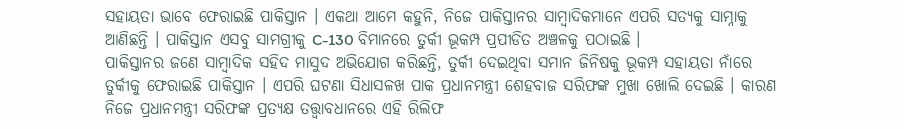ସହାୟତା ଭାବେ ଫେରାଇଛି ପାକିସ୍ତାନ । ଏକଥା ଆମେ କହୁନି, ନିଜେ ପାକିସ୍ତାନର ସାମ୍ବାଦିକମାନେ ଏପରି ସତ୍ୟକୁ ସାମ୍ନାକୁ ଆଣିଛନ୍ତି । ପାକିସ୍ତାନ ଏସବୁ ସାମଗ୍ରୀକୁ C-130 ବିମାନରେ ତୁର୍କୀ ଭୂକମ୍ପ ପ୍ରପୀଡିତ ଅଞ୍ଚଳକୁ ପଠାଇଛି ।
ପାକିସ୍ତାନର ଜଣେ ସାମ୍ବାଦିକ ସହିଦ ମାସୁଦ ଅଭିଯୋଗ କରିଛନ୍ତି, ତୁର୍କୀ ଦେଇଥିବା ସମାନ ଜିନିଷକୁ ଭୂକମ୍ପ ସହାୟତା ନାଁରେ ତୁର୍କୀକୁ ଫେରାଇଛି ପାକିସ୍ତାନ । ଏପରି ଘଟଣା ସିଧାସଳଖ ପାକ ପ୍ରଧାନମନ୍ତ୍ରୀ ଶେହବାଜ ସରିଫଙ୍କ ମୁଖା ଖୋଲି ଦେଇଛି । କାରଣ ନିଜେ ପ୍ରଧାନମନ୍ତ୍ରୀ ସରିଫଙ୍କ ପ୍ରତ୍ୟକ୍ଷ ତତ୍ତ୍ୱାବଧାନରେ ଏହି ରିଲିଫ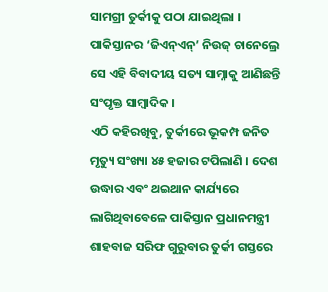ସାମଗ୍ରୀ ତୁର୍କୀକୁ ପଠା ଯାଇଥିଲା । ପାକିସ୍ତାନର ‘ଜିଏନ୍ଏନ୍’ ନିଉଜ୍ ଚାନେଲ୍ରେ ସେ ଏହି ବିବାଦୀୟ ସତ୍ୟ ସାମ୍ନାକୁ ଆଣିଛନ୍ତି ସଂପୃକ୍ତ ସାମ୍ବାଦିକ ।
ଏଠି କହିରଖିବୁ, ତୁର୍କୀରେ ଭୂକମ୍ପ ଜନିତ ମୃତ୍ୟୁ ସଂଖ୍ୟା ୪୫ ହଜାର ଟପିଲାଣି । ଦେଶ ଉଦ୍ଧାର ଏବଂ ଥଇଥାନ କାର୍ଯ୍ୟରେ ଲାଗିଥିବାବେଳେ ପାକିସ୍ତାନ ପ୍ରଧାନମନ୍ତ୍ରୀ ଶାହବାଜ ସରିଫ ଗୁରୁବାର ତୁର୍କୀ ଗସ୍ତରେ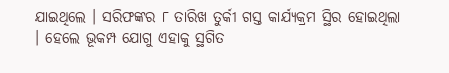ଯାଇଥିଲେ । ସରିଫଙ୍କର ୮ ତାରିଖ ତୁର୍କୀ ଗସ୍ତ କାର୍ଯ୍ୟକ୍ରମ ସ୍ଥିର ହୋଇଥିଲା । ହେଲେ ଭୂକମ୍ପ ଯୋଗୁ ଏହାକୁ ସ୍ଥଗିତ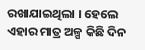ରଖାଯାଇଥିଲା । ହେଲେ ଏହାର ମାତ୍ର ଅଳ୍ପ କିଛି ଦିନ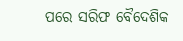ପରେ ସରିଫ ବୈଦେଶିକ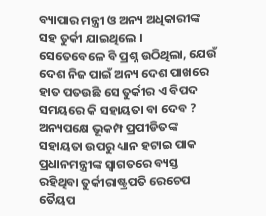ବ୍ୟାପାର ମନ୍ତ୍ରୀ ଓ ଅନ୍ୟ ଅଧିକାରୀଙ୍କ ସହ ତୁର୍କୀ ଯାଇଥିଲେ ।
ସେତେବେଳେ ବି ପ୍ରଶ୍ନ ଉଠିଥିଲା, ଯେଉଁ ଦେଶ ନିଜ ପାଇଁ ଅନ୍ୟ ଦେଶ ପାଖରେ ହାତ ପତଉଛି ସେ ତୁର୍କୀର ଏ ବିପଦ ସମୟରେ କି ସହାୟତା ବା ଦେବ ? ଅନ୍ୟପକ୍ଷେ ଭୂକମ୍ପ ପ୍ରପୀଡିତଙ୍କ ସହାୟତା ଉପରୁ ଧ୍ୟାନ ହଟାଇ ପାକ ପ୍ରଧାନମନ୍ତ୍ରୀଙ୍କ ସ୍ୱାଗତରେ ବ୍ୟସ୍ତ ରହିଥିବା ତୁର୍କୀରାଷ୍ଟ୍ରପତି ରେଚେପ ତୈୟପ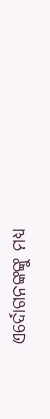ଏର୍ଦୋଗନଙ୍କଙ୍କୁ ମଧ୍ୟ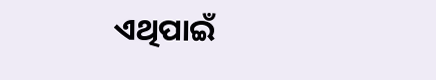ଏଥିପାଇଁ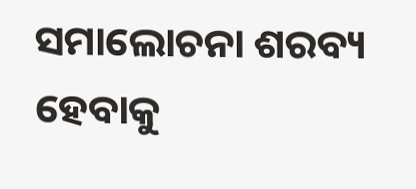ସମାଲୋଚନା ଶରବ୍ୟ ହେବାକୁ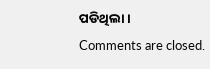ପଡିଥିଲା ।
Comments are closed.